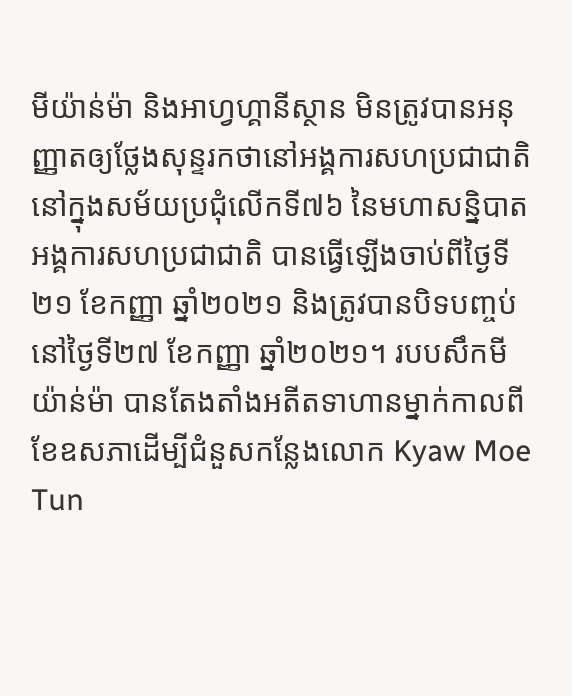មីយ៉ាន់ម៉ា និងអាហ្វហ្គានីស្ថាន មិនត្រូវបានអនុញ្ញាតឲ្យថ្លែងសុន្ទរកថានៅអង្គការសហប្រជាជាតិ
នៅក្នុងសម័យប្រជុំលើកទី៧៦ នៃមហាសន្និបាតអង្គការសហប្រជាជាតិ បានធ្វើឡើងចាប់ពីថ្ងៃទី២១ ខែកញ្ញា ឆ្នាំ២០២១ និងត្រូវបានបិទបញ្ចប់នៅថ្ងៃទី២៧ ខែកញ្ញា ឆ្នាំ២០២១។ របបសឹកមីយ៉ាន់ម៉ា បានតែងតាំងអតីតទាហានម្នាក់កាលពីខែឧសភាដើម្បីជំនួសកន្លែងលោក Kyaw Moe Tun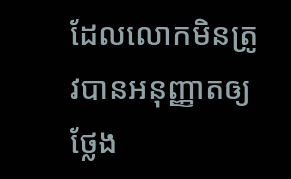ដែលលោកមិនត្រូវបានអនុញ្ញាតឲ្យថ្លែង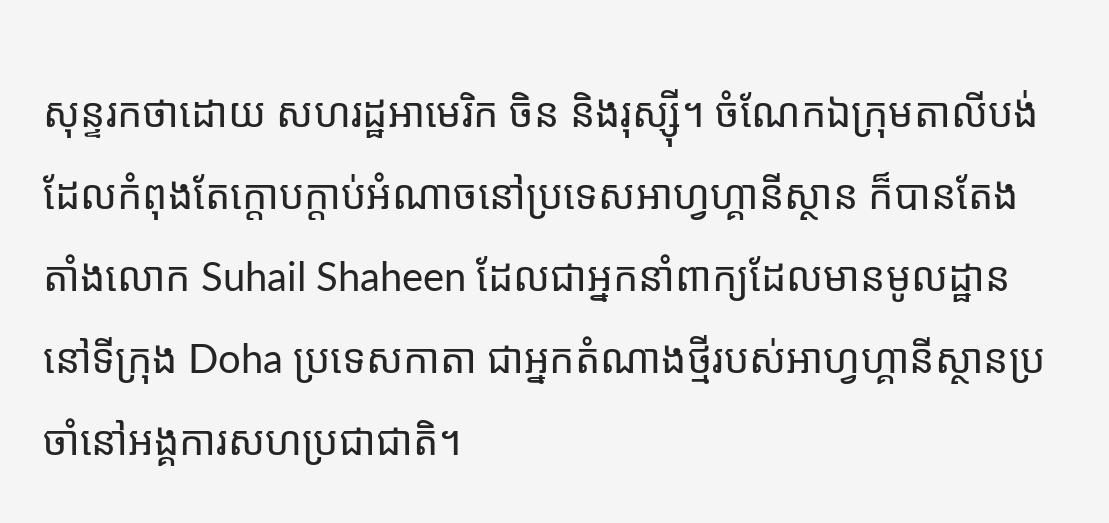សុន្ទរកថាដោយ សហរដ្ឋអាមេរិក ចិន និងរុស្ស៊ី។ ចំណែកឯក្រុមតាលីបង់ ដែលកំពុងតែក្ដោបក្ដាប់អំណាចនៅប្រទេសអាហ្វហ្គានីស្ថាន ក៏បានតែងតាំងលោក Suhail Shaheen ដែលជាអ្នកនាំពាក្យដែលមានមូលដ្ឋាននៅទីក្រុង Doha ប្រទេសកាតា ជាអ្នកតំណាងថ្មីរបស់អាហ្វហ្គានីស្ថានប្រចាំនៅអង្គការសហប្រជាជាតិ។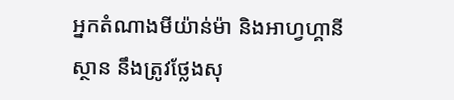អ្នកតំណាងមីយ៉ាន់ម៉ា និងអាហ្វហ្គានីស្ថាន នឹងត្រូវថ្លែងសុ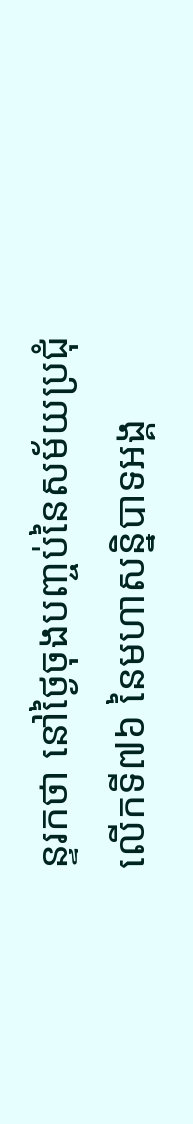ន្ទរកថា នៅថ្ងៃចុងបញ្ចប់នៃសម័យប្រជុំលើកទី៧៦ នៃមហាសន្និបាទអង្គ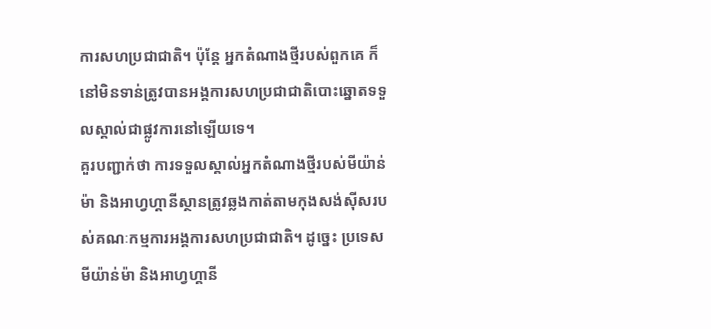ការសហប្រជាជាតិ។ ប៉ុន្តែ អ្នកតំណាងថ្មីរបស់ពួកគេ ក៏នៅមិនទាន់ត្រូវបានអង្គការសហប្រជាជាតិបោះឆ្នោតទទួលស្គាល់ជាផ្លូវការនៅឡើយទេ។
គួរបញ្ជាក់ថា ការទទួលស្គាល់អ្នកតំណាងថ្មីរបស់មីយ៉ាន់ម៉ា និងអាហ្វហ្គានីស្ថានត្រូវឆ្លងកាត់តាមកុងសង់ស៊ីសរបស់គណៈកម្មការអង្គការសហប្រជាជាតិ។ ដូច្នេះ ប្រទេសមីយ៉ាន់ម៉ា និងអាហ្វហ្គានី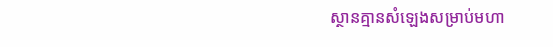ស្ថានគ្មានសំឡេងសម្រាប់មហា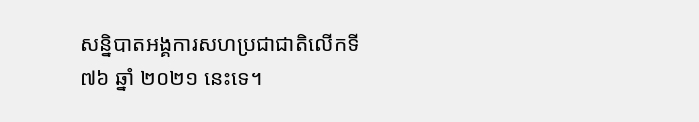សន្និបាតអង្គការសហប្រជាជាតិលើកទី៧៦ ឆ្នាំ ២០២១ នេះទេ។